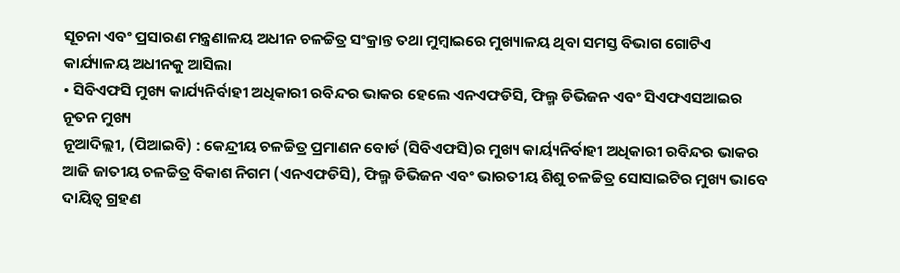ସୂଚନା ଏବଂ ପ୍ରସାରଣ ମନ୍ତ୍ରଣାଳୟ ଅଧୀନ ଚଳଚ୍ଚିତ୍ର ସଂକ୍ରାନ୍ତ ତଥା ମୁମ୍ବାଇରେ ମୁଖ୍ୟାଳୟ ଥିବା ସମସ୍ତ ବିଭାଗ ଗୋଟିଏ କାର୍ଯ୍ୟାଳୟ ଅଧୀନକୁ ଆସିଲା
• ସିବିଏଫସି ମୁଖ୍ୟ କାର୍ଯ୍ୟନିର୍ବାହୀ ଅଧିକାରୀ ରବିନ୍ଦର ଭାକର ହେଲେ ଏନଏଫଡିସି, ଫିଲ୍ମ ଡିଭିଜନ ଏବଂ ସିଏଫଏସଆଇର ନୂତନ ମୁଖ୍ୟ
ନୂଆଦିଲ୍ଲୀ, (ପିଆଇବି) : କେନ୍ଦ୍ରୀୟ ଚଳଚ୍ଚିତ୍ର ପ୍ରମାଣନ ବୋର୍ଡ (ସିବିଏଫସି)ର ମୁଖ୍ୟ କାର୍ୟ୍ୟନିର୍ବାହୀ ଅଧିକାରୀ ରବିନ୍ଦର ଭାକର ଆଜି ଜାତୀୟ ଚଳଚ୍ଚିତ୍ର ବିକାଶ ନିଗମ (ଏନଏଫଡିସି), ଫିଲ୍ମ ଡିଭିଜନ ଏବଂ ଭାରତୀୟ ଶିଶୁ ଚଳଚ୍ଚିତ୍ର ସୋସାଇଟିର ମୁଖ୍ୟ ଭାବେ ଦାୟିତ୍ବ ଗ୍ରହଣ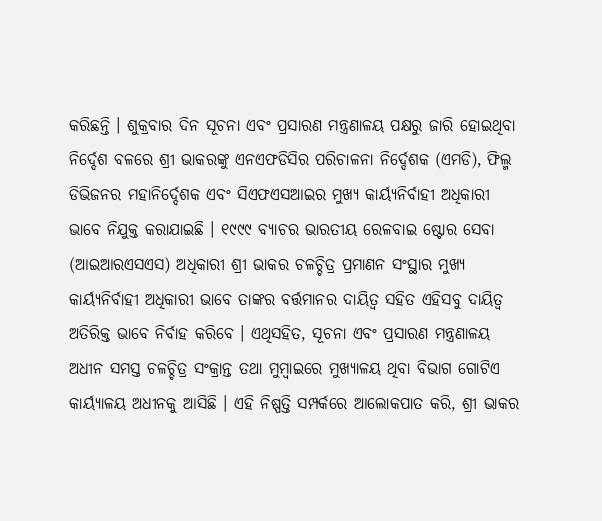କରିଛନ୍ତି । ଶୁକ୍ରବାର ଦିନ ସୂଚନା ଏବଂ ପ୍ରସାରଣ ମନ୍ତ୍ରଣାଳୟ ପକ୍ଷରୁ ଜାରି ହୋଇଥିବା ନିର୍ଦ୍ଦେଶ ବଳରେ ଶ୍ରୀ ଭାକରଙ୍କୁ ଏନଏଫଡିସିର ପରିଚାଳନା ନିର୍ଦ୍ଦେଶକ (ଏମଡି), ଫିଲ୍ମ ଡିଭିଜନର ମହାନିର୍ଦ୍ଦେଶକ ଏବଂ ସିଏଫଏସଆଇର ମୁଖ୍ୟ କାର୍ୟ୍ୟନିର୍ବାହୀ ଅଧିକାରୀ ଭାବେ ନିଯୁକ୍ତ କରାଯାଇଛି । ୧୯୯୯ ବ୍ୟାଚର ଭାରତୀୟ ରେଳବାଇ ଷ୍ଟୋର ସେବା (ଆଇଆରଏସଏସ) ଅଧିକାରୀ ଶ୍ରୀ ଭାକର ଚଳଚ୍ଚିତ୍ର ପ୍ରମାଣନ ସଂସ୍ଥାର ମୁଖ୍ୟ କାର୍ୟ୍ୟନିର୍ବାହୀ ଅଧିକାରୀ ଭାବେ ତାଙ୍କର ବର୍ତ୍ତମାନର ଦାୟିତ୍ବ ସହିତ ଏହିସବୁ ଦାୟିତ୍ବ ଅତିରିକ୍ତ ଭାବେ ନିର୍ବାହ କରିବେ । ଏଥିସହିତ, ସୂଚନା ଏବଂ ପ୍ରସାରଣ ମନ୍ତ୍ରଣାଳୟ ଅଧୀନ ସମସ୍ତ ଚଳଚ୍ଚିତ୍ର ସଂକ୍ରାନ୍ତ ତଥା ମୁମ୍ବାଇରେ ମୁଖ୍ୟାଳୟ ଥିବା ବିଭାଗ ଗୋଟିଏ କାର୍ୟ୍ୟାଳୟ ଅଧୀନକୁ ଆସିଛି । ଏହି ନିଷ୍ପତ୍ତି ସମ୍ପର୍କରେ ଆଲୋକପାତ କରି, ଶ୍ରୀ ଭାକର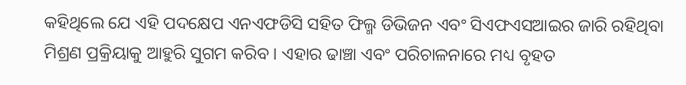କହିଥିଲେ ଯେ ଏହି ପଦକ୍ଷେପ ଏନଏଫଡିସି ସହିତ ଫିଲ୍ମ ଡିଭିଜନ ଏବଂ ସିଏଫଏସଆଇର ଜାରି ରହିଥିବା ମିଶ୍ରଣ ପ୍ରକ୍ରିୟାକୁ ଆହୁରି ସୁଗମ କରିବ । ଏହାର ଢାଞ୍ଚା ଏବଂ ପରିଚାଳନାରେ ମଧ୍ୟ ବୃହତ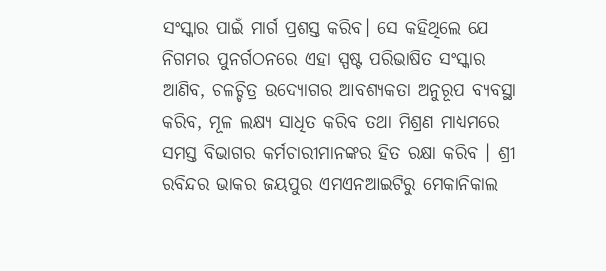ସଂସ୍କାର ପାଇଁ ମାର୍ଗ ପ୍ରଶସ୍ତ କରିବ। ସେ କହିଥିଲେ ଯେ ନିଗମର ପୁନର୍ଗଠନରେ ଏହା ସ୍ପଷ୍ଟ ପରିଭାଷିତ ସଂସ୍କାର ଆଣିବ, ଚଳଚ୍ଚିତ୍ର ଉଦ୍ୟୋଗର ଆବଶ୍ୟକତା ଅନୁରୂପ ବ୍ୟବସ୍ଥା କରିବ, ମୂଳ ଲକ୍ଷ୍ୟ ସାଧିତ କରିବ ତଥା ମିଶ୍ରଣ ମାଧ୍ୟମରେ ସମସ୍ତ ବିଭାଗର କର୍ମଚାରୀମାନଙ୍କର ହିତ ରକ୍ଷା କରିବ । ଶ୍ରୀ ରବିନ୍ଦର ଭାକର ଜୟପୁର ଏମଏନଆଇଟିରୁ ମେକାନିକାଲ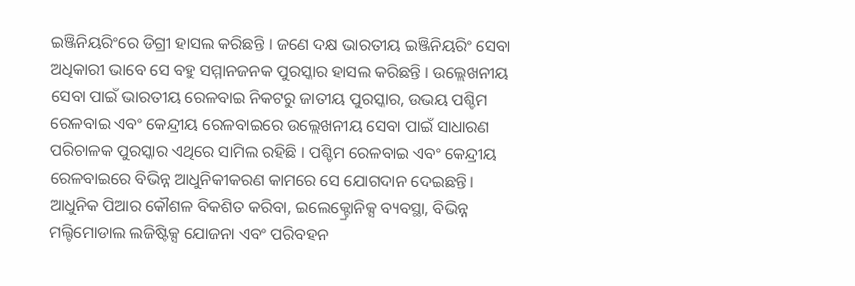ଇଞ୍ଜିନିୟରିଂରେ ଡିଗ୍ରୀ ହାସଲ କରିଛନ୍ତି । ଜଣେ ଦକ୍ଷ ଭାରତୀୟ ଇଞ୍ଜିନିୟରିଂ ସେବା ଅଧିକାରୀ ଭାବେ ସେ ବହୁ ସମ୍ମାନଜନକ ପୁରସ୍କାର ହାସଲ କରିଛନ୍ତି । ଉଲ୍ଲେଖନୀୟ ସେବା ପାଇଁ ଭାରତୀୟ ରେଳବାଇ ନିକଟରୁ ଜାତୀୟ ପୁରସ୍କାର, ଉଭୟ ପଶ୍ଚିମ ରେଳବାଇ ଏବଂ କେନ୍ଦ୍ରୀୟ ରେଳବାଇରେ ଉଲ୍ଲେଖନୀୟ ସେବା ପାଇଁ ସାଧାରଣ ପରିଚାଳକ ପୁରସ୍କାର ଏଥିରେ ସାମିଲ ରହିଛି । ପଶ୍ଚିମ ରେଳବାଇ ଏବଂ କେନ୍ଦ୍ରୀୟ ରେଳବାଇରେ ବିଭିନ୍ନ ଆଧୁନିକୀକରଣ କାମରେ ସେ ଯୋଗଦାନ ଦେଇଛନ୍ତି। ଆଧୁନିକ ପିଆର କୌଶଳ ବିକଶିତ କରିବା, ଇଲେକ୍ଟ୍ରୋନିକ୍ସ ବ୍ୟବସ୍ଥା, ବିଭିନ୍ନ ମଲ୍ଟିମୋଡାଲ ଲଜିଷ୍ଟିକ୍ସ ଯୋଜନା ଏବଂ ପରିବହନ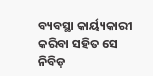ବ୍ୟବସ୍ଥା କାର୍ୟ୍ୟକାରୀ କରିବା ସହିତ ସେ ନିବିଡ଼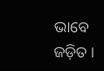ଭାବେ ଜଡ଼ିତ ।